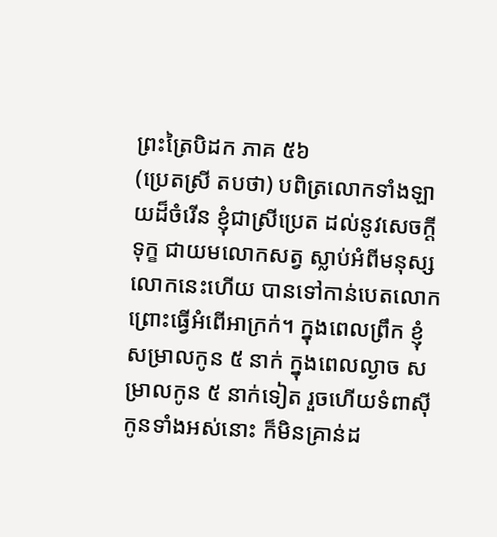ព្រះត្រៃបិដក ភាគ ៥៦
(ប្រេតស្រី តបថា) បពិត្រលោកទាំងឡាយដ៏ចំរើន ខ្ញុំជាស្រីប្រេត ដល់នូវសេចក្ដីទុក្ខ ជាយមលោកសត្វ ស្លាប់អំពីមនុស្សលោកនេះហើយ បានទៅកាន់បេតលោក ព្រោះធ្វើអំពើអាក្រក់។ ក្នុងពេលព្រឹក ខ្ញុំសម្រាលកូន ៥ នាក់ ក្នុងពេលល្ងាច សម្រាលកូន ៥ នាក់ទៀត រួចហើយទំពាស៊ីកូនទាំងអស់នោះ ក៏មិនគ្រាន់ដ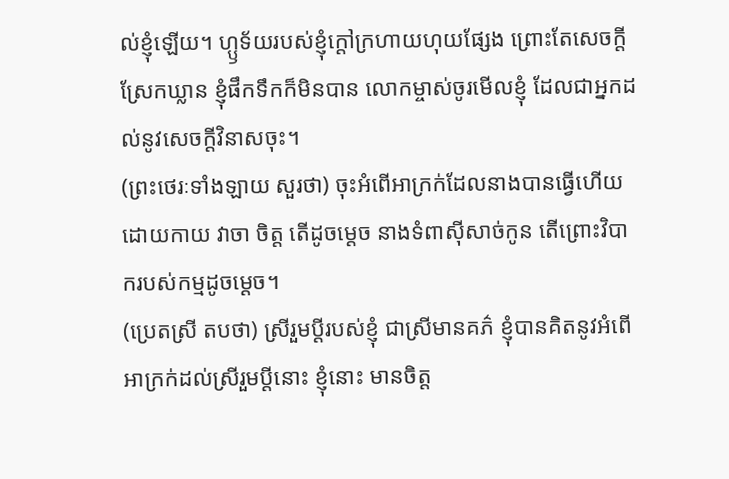ល់ខ្ញុំឡើយ។ ហ្ឫទ័យរបស់ខ្ញុំក្ដៅក្រហាយហុយផ្សែង ព្រោះតែសេចក្ដីស្រែកឃ្លាន ខ្ញុំផឹកទឹកក៏មិនបាន លោកម្ចាស់ចូរមើលខ្ញុំ ដែលជាអ្នកដល់នូវសេចក្ដីវិនាសចុះ។
(ព្រះថេរៈទាំងឡាយ សួរថា) ចុះអំពើអាក្រក់ដែលនាងបានធ្វើហើយដោយកាយ វាចា ចិត្ត តើដូចម្ដេច នាងទំពាស៊ីសាច់កូន តើព្រោះវិបាករបស់កម្មដូចម្ដេច។
(ប្រេតស្រី តបថា) ស្រីរួមប្ដីរបស់ខ្ញុំ ជាស្រីមានគភ៌ ខ្ញុំបានគិតនូវអំពើអាក្រក់ដល់ស្រីរួមប្ដីនោះ ខ្ញុំនោះ មានចិត្ត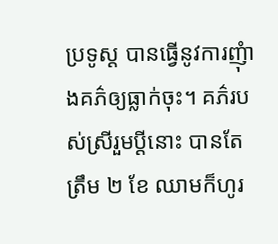ប្រទូស្ដ បានធ្វើនូវការញុំាងគភ៌ឲ្យធ្លាក់ចុះ។ គភ៌របស់ស្រីរួមប្ដីនោះ បានតែត្រឹម ២ ខែ ឈាមក៏ហូរ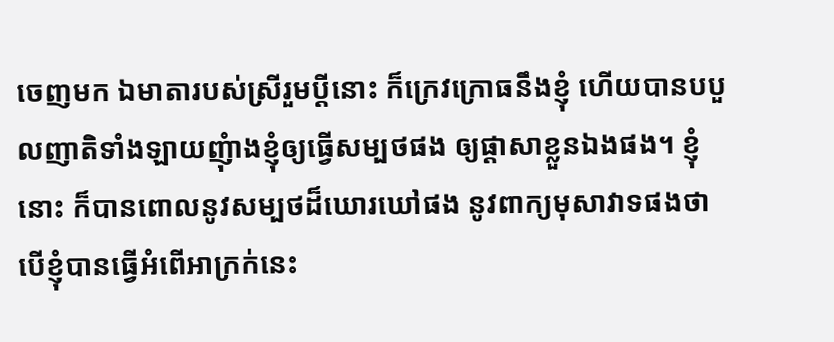ចេញមក ឯមាតារបស់ស្រីរួមប្ដីនោះ ក៏ក្រេវក្រោធនឹងខ្ញុំ ហើយបានបបួលញាតិទាំងឡាយញុំាងខ្ញុំឲ្យធ្វើសម្បថផង ឲ្យផ្ដាសាខ្លួនឯងផង។ ខ្ញុំនោះ ក៏បានពោលនូវសម្បថដ៏ឃោរឃៅផង នូវពាក្យមុសាវាទផងថា បើខ្ញុំបានធ្វើអំពើអាក្រក់នេះ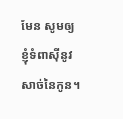មែន សូមឲ្យខ្ញុំទំពាស៊ីនូវសាច់នៃកូន។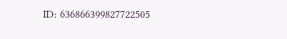ID: 636866399827722505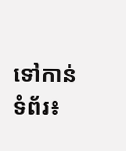ទៅកាន់ទំព័រ៖